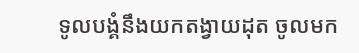ទូលបង្គំនឹងយកតង្វាយដុត ចូលមក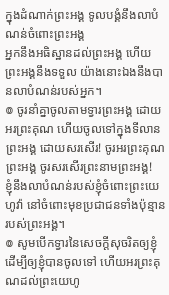ក្នុងដំណាក់ព្រះអង្គ ទូលបង្គំនឹងលាបំណន់ចំពោះព្រះអង្គ
អ្នកនឹងអធិស្ឋានដល់ព្រះអង្គ ហើយព្រះអង្គនឹងទទួល យ៉ាងនោះឯងនឹងបានលាបំណន់របស់អ្នក។
៙ ចូរនាំគ្នាចូលតាមទ្វារព្រះអង្គ ដោយអរព្រះគុណ ហើយចូលទៅក្នុងទីលានព្រះអង្គ ដោយសរសើរ! ចូរអរព្រះគុណព្រះអង្គ ចូរសរសើរព្រះនាមព្រះអង្គ!
ខ្ញុំនឹងលាបំណន់របស់ខ្ញុំចំពោះព្រះយេហូវ៉ា នៅចំពោះមុខប្រជាជនទាំងប៉ុន្មាន របស់ព្រះអង្គ។
៙ សូមបើកទ្វារនៃសេចក្ដីសុចរិតឲ្យខ្ញុំ ដើម្បីឲ្យខ្ញុំបានចូលទៅ ហើយអរព្រះគុណដល់ព្រះយេហូ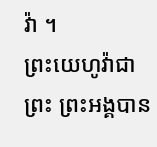វ៉ា ។
ព្រះយេហូវ៉ាជាព្រះ ព្រះអង្គបាន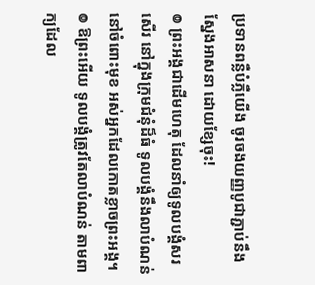ប្រទានពន្លឺបំភ្លឺយើង ចូរចងយញ្ញបូជាភ្ជាប់នឹងស្នែងអាសនា ដោយខ្សែចុះ!
៙ ព្រះអង្គជាដើមហេតុ ដែលនាំឲ្យទូលបង្គំសរសើរ នៅក្នុងក្រុមជំនុំដ៏ធំ ទូលបង្គំនឹងលាបំណន់នៅចំពោះមុខ អស់អ្នកដែលកោតខ្លាចព្រះអង្គ។
៙ ឱព្រះអើយ ទូលបង្គំត្រូវតែលាបំណន់ តាមពាក្យដែល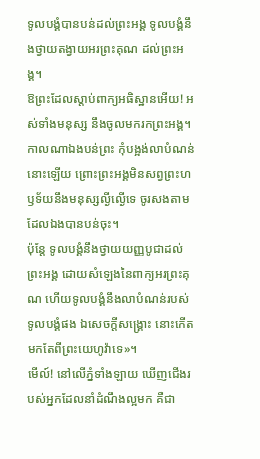ទូលបង្គំបានបន់ដល់ព្រះអង្គ ទូលបង្គំនឹងថ្វាយតង្វាយអរព្រះគុណ ដល់ព្រះអង្គ។
ឱព្រះដែលស្តាប់ពាក្យអធិស្ឋានអើយ! អស់ទាំងមនុស្ស នឹងចូលមករកព្រះអង្គ។
កាលណាឯងបន់ព្រះ កុំបង្អង់លាបំណន់នោះឡើយ ព្រោះព្រះអង្គមិនសព្វព្រះហឫទ័យនឹងមនុស្សល្ងីល្ងើទេ ចូរសងតាមដែលឯងបានបន់ចុះ។
ប៉ុន្តែ ទូលបង្គំនឹងថ្វាយយញ្ញបូជាដល់ព្រះអង្គ ដោយសំឡេងនៃពាក្យអរព្រះគុណ ហើយទូលបង្គំនឹងលាបំណន់របស់ទូលបង្គំផង ឯសេចក្ដីសង្គ្រោះ នោះកើតមកតែពីព្រះយេហូវ៉ាទេ»។
មើល៍! នៅលើភ្នំទាំងឡាយ ឃើញជើងរបស់អ្នកដែលនាំដំណឹងល្អមក គឺជា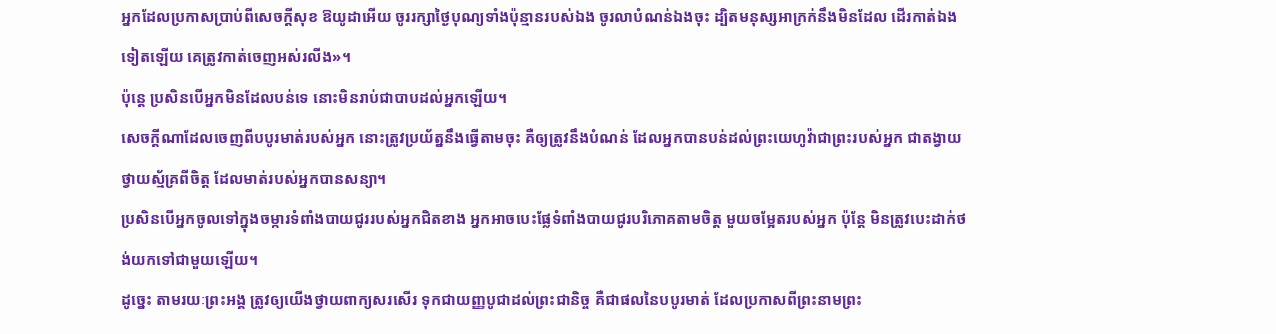អ្នកដែលប្រកាសប្រាប់ពីសេចក្ដីសុខ ឱយូដាអើយ ចូររក្សាថ្ងៃបុណ្យទាំងប៉ុន្មានរបស់ឯង ចូរលាបំណន់ឯងចុះ ដ្បិតមនុស្សអាក្រក់នឹងមិនដែល ដើរកាត់ឯងទៀតឡើយ គេត្រូវកាត់ចេញអស់រលីង»។
ប៉ុន្ដេ ប្រសិនបើអ្នកមិនដែលបន់ទេ នោះមិនរាប់ជាបាបដល់អ្នកឡើយ។
សេចក្ដីណាដែលចេញពីបបូរមាត់របស់អ្នក នោះត្រូវប្រយ័ត្ននឹងធ្វើតាមចុះ គឺឲ្យត្រូវនឹងបំណន់ ដែលអ្នកបានបន់ដល់ព្រះយេហូវ៉ាជាព្រះរបស់អ្នក ជាតង្វាយថ្វាយស្ម័គ្រពីចិត្ត ដែលមាត់របស់អ្នកបានសន្យា។
ប្រសិនបើអ្នកចូលទៅក្នុងចម្ការទំពាំងបាយជូររបស់អ្នកជិតខាង អ្នកអាចបេះផ្លែទំពាំងបាយជូរបរិភោគតាមចិត្ត មួយចម្អែតរបស់អ្នក ប៉ុន្តែ មិនត្រូវបេះដាក់ថង់យកទៅជាមួយឡើយ។
ដូច្នេះ តាមរយៈព្រះអង្គ ត្រូវឲ្យយើងថ្វាយពាក្យសរសើរ ទុកជាយញ្ញបូជាដល់ព្រះជានិច្ច គឺជាផលនៃបបូរមាត់ ដែលប្រកាសពីព្រះនាមព្រះ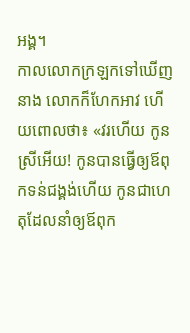អង្គ។
កាលលោកក្រឡកទៅឃើញនាង លោកក៏ហែកអាវ ហើយពោលថា៖ «វរហើយ កូនស្រីអើយ! កូនបានធ្វើឲ្យឪពុកទន់ជង្គង់ហើយ កូនជាហេតុដែលនាំឲ្យឪពុក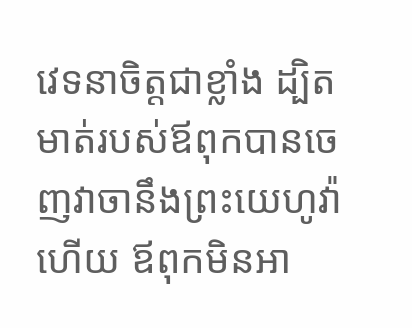វេទនាចិត្តជាខ្លាំង ដ្បិតមាត់របស់ឪពុកបានចេញវាចានឹងព្រះយេហូវ៉ាហើយ ឪពុកមិនអា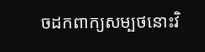ចដកពាក្យសម្បថនោះវិ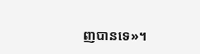ញបានទេ»។